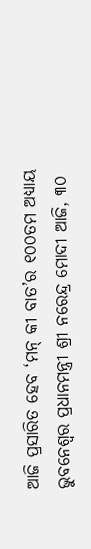ଆଜି ପ୍ରସାରିତ ହେବ ‘ମନ୍ କୀ ବାତ’ର ୧୦୦ତମ ଅଧ୍ୟାୟ
ଭୁବନେଶ୍ଵର ପ୍ରଧାନମନ୍ତ୍ରୀ ଶ୍ରୀ ନରେନ୍ଦ୍ର ମୋଦୀ ଆଜି, ୩୦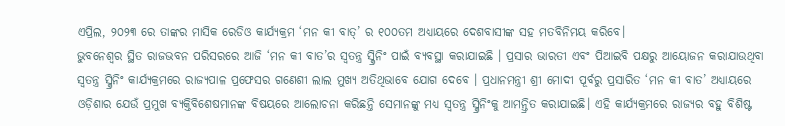ଏପ୍ରିଲ, ୨୦୨୩ ରେ ତାଙ୍କର ମାସିକ ରେଡିଓ କାର୍ଯ୍ୟକ୍ରମ ‘ମନ କୀ ବାତ୍’ ର ୧୦୦ତମ ଅଧ୍ୟାୟରେ ଦେଶବାସୀଙ୍କ ସହ ମତବିନିମୟ କରିବେ।
ଭୁବନେଶ୍ୱର ସ୍ଥିତ ରାଜଭବନ ପରିସରରେ ଆଜି ‘ମନ କୀ ବାତ’ର ସ୍ୱତନ୍ତ୍ର ସ୍କ୍ରିନିଂ ପାଇଁ ବ୍ୟବସ୍ଥା କରାଯାଇଛି । ପ୍ରସାର ଭାରତୀ ଏବଂ ପିଆଇବି ପକ୍ଷରୁ ଆୟୋଜନ କରାଯାଉଥିବା ସ୍ୱତନ୍ତ୍ର ସ୍କ୍ରିନିଂ କାର୍ଯ୍ୟକ୍ରମରେ ରାଜ୍ୟପାଳ ପ୍ରଫେସର ଗଣେଶୀ ଲାଲ ମୁଖ୍ୟ ଅତିଥିଭାବେ ଯୋଗ ଦେବେ । ପ୍ରଧାନମନ୍ତ୍ରୀ ଶ୍ରୀ ମୋଦୀ ପୂର୍ବରୁ ପ୍ରସାରିତ ‘ମନ କୀ ବାତ’ ଅଧ୍ୟାୟରେ ଓଡ଼ିଶାର ଯେଉଁ ପ୍ରମୁଖ ବ୍ୟକ୍ତିବିଶେଷମାନଙ୍କ ବିଷୟରେ ଆଲୋଚନା କରିଛନ୍ତି ସେମାନଙ୍କୁ ମଧ୍ୟ ସ୍ୱତନ୍ତ୍ର ସ୍କ୍ରିନିଂକୁ ଆମନ୍ତ୍ରିତ କରାଯାଇଛି। ଏହି କାର୍ଯ୍ୟକ୍ରମରେ ରାଜ୍ୟର ବହୁ ବିଶିଷ୍ଟ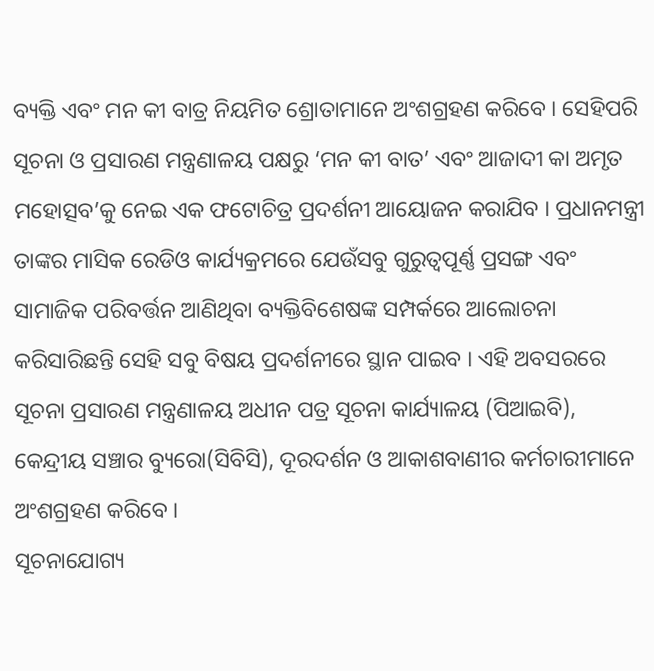ବ୍ୟକ୍ତି ଏବଂ ମନ କୀ ବାତ୍ର ନିୟମିତ ଶ୍ରୋତାମାନେ ଅଂଶଗ୍ରହଣ କରିବେ । ସେହିପରି ସୂଚନା ଓ ପ୍ରସାରଣ ମନ୍ତ୍ରଣାଳୟ ପକ୍ଷରୁ ‘ମନ କୀ ବାତ’ ଏବଂ ଆଜାଦୀ କା ଅମୃତ ମହୋତ୍ସବ’କୁ ନେଇ ଏକ ଫଟୋଚିତ୍ର ପ୍ରଦର୍ଶନୀ ଆୟୋଜନ କରାଯିବ । ପ୍ରଧାନମନ୍ତ୍ରୀ ତାଙ୍କର ମାସିକ ରେଡିଓ କାର୍ଯ୍ୟକ୍ରମରେ ଯେଉଁସବୁ ଗୁରୁତ୍ୱପୂର୍ଣ୍ଣ ପ୍ରସଙ୍ଗ ଏବଂ ସାମାଜିକ ପରିବର୍ତ୍ତନ ଆଣିଥିବା ବ୍ୟକ୍ତିବିଶେଷଙ୍କ ସମ୍ପର୍କରେ ଆଲୋଚନା କରିସାରିଛନ୍ତି ସେହି ସବୁ ବିଷୟ ପ୍ରଦର୍ଶନୀରେ ସ୍ଥାନ ପାଇବ । ଏହି ଅବସରରେ ସୂଚନା ପ୍ରସାରଣ ମନ୍ତ୍ରଣାଳୟ ଅଧୀନ ପତ୍ର ସୂଚନା କାର୍ଯ୍ୟାଳୟ (ପିଆଇବି), କେନ୍ଦ୍ରୀୟ ସଞ୍ଚାର ବ୍ୟୁରୋ(ସିବିସି), ଦୂରଦର୍ଶନ ଓ ଆକାଶବାଣୀର କର୍ମଚାରୀମାନେ ଅଂଶଗ୍ରହଣ କରିବେ ।
ସୂଚନାଯୋଗ୍ୟ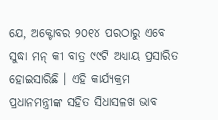ଯେ, ଅକ୍ଟୋବର ୨୦୧୪ ପରଠାରୁ ଏବେ ସୁଦ୍ଧା ମନ୍ କୀ ବାତ୍ର ୯୯ଟି ଅଧ୍ୟାୟ ପ୍ରସାରିତ ହୋଇସାରିଛି । ଏହି କାର୍ଯ୍ୟକ୍ରମ ପ୍ରଧାନମନ୍ତ୍ରୀଙ୍କ ସହିତ ସିଧାସଳଖ ଭାବ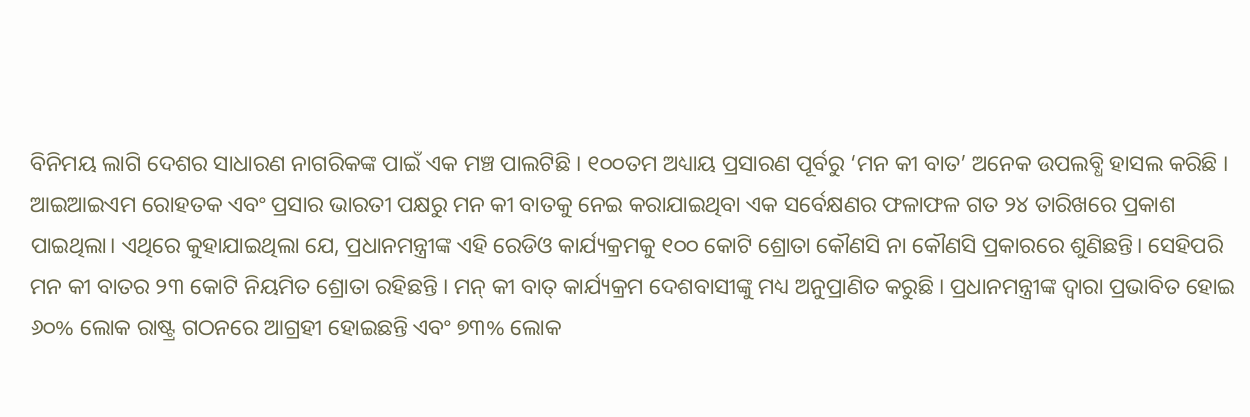ବିନିମୟ ଲାଗି ଦେଶର ସାଧାରଣ ନାଗରିକଙ୍କ ପାଇଁ ଏକ ମଞ୍ଚ ପାଲଟିଛି । ୧୦୦ତମ ଅଧ୍ୟାୟ ପ୍ରସାରଣ ପୂର୍ବରୁ ‘ମନ କୀ ବାତ’ ଅନେକ ଉପଲବ୍ଧି ହାସଲ କରିଛି । ଆଇଆଇଏମ ରୋହତକ ଏବଂ ପ୍ରସାର ଭାରତୀ ପକ୍ଷରୁ ମନ କୀ ବାତକୁ ନେଇ କରାଯାଇଥିବା ଏକ ସର୍ବେକ୍ଷଣର ଫଳାଫଳ ଗତ ୨୪ ତାରିଖରେ ପ୍ରକାଶ ପାଇଥିଲା। ଏଥିରେ କୁହାଯାଇଥିଲା ଯେ, ପ୍ରଧାନମନ୍ତ୍ରୀଙ୍କ ଏହି ରେଡିଓ କାର୍ଯ୍ୟକ୍ରମକୁ ୧୦୦ କୋଟି ଶ୍ରୋତା କୌଣସି ନା କୌଣସି ପ୍ରକାରରେ ଶୁଣିଛନ୍ତି। ସେହିପରି ମନ କୀ ବାତର ୨୩ କୋଟି ନିୟମିତ ଶ୍ରୋତା ରହିଛନ୍ତି । ମନ୍ କୀ ବାତ୍ କାର୍ଯ୍ୟକ୍ରମ ଦେଶବାସୀଙ୍କୁ ମଧ୍ୟ ଅନୁପ୍ରାଣିତ କରୁଛି । ପ୍ରଧାନମନ୍ତ୍ରୀଙ୍କ ଦ୍ୱାରା ପ୍ରଭାବିତ ହୋଇ ୬୦% ଲୋକ ରାଷ୍ଟ୍ର ଗଠନରେ ଆଗ୍ରହୀ ହୋଇଛନ୍ତି ଏବଂ ୭୩% ଲୋକ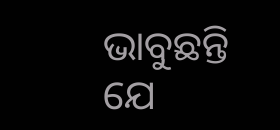ଭାବୁଛନ୍ତି ଯେ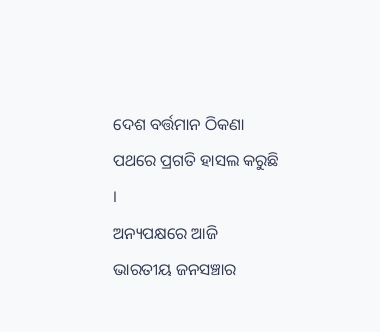ଦେଶ ବର୍ତ୍ତମାନ ଠିକଣା ପଥରେ ପ୍ରଗତି ହାସଲ କରୁଛି ।
ଅନ୍ୟପକ୍ଷରେ ଆଜି ଭାରତୀୟ ଜନସଞ୍ଚାର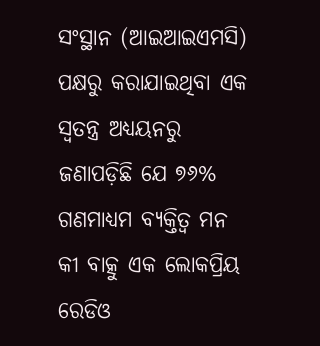ସଂସ୍ଥାନ (ଆଇଆଇଏମସି) ପକ୍ଷରୁ କରାଯାଇଥିବା ଏକ ସ୍ୱତନ୍ତ୍ର ଅଧ୍ୟୟନରୁ ଜଣାପଡ଼ିଛି ଯେ ୭୬% ଗଣମାଧ୍ୟମ ବ୍ୟକ୍ତିତ୍ୱ ମନ କୀ ବାତ୍କୁ ଏକ ଲୋକପ୍ରିୟ ରେଡିଓ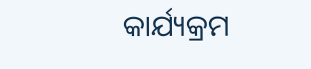କାର୍ଯ୍ୟକ୍ରମ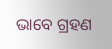ଭାବେ ଗ୍ରହଣ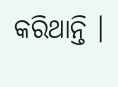କରିଥାନ୍ତି ।